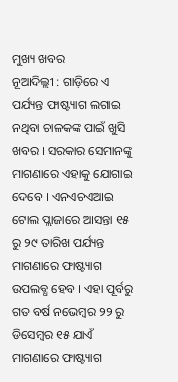ମୁଖ୍ୟ ଖବର
ନୂଆଦିଲ୍ଲୀ : ଗାଡ଼ିରେ ଏ ପର୍ଯ୍ୟନ୍ତ ଫାଷ୍ଟ୍ୟାଗ ଲଗାଇ ନଥିବା ଚାଳକଙ୍କ ପାଇଁ ଖୁସି ଖବର । ସରକାର ସେମାନଙ୍କୁ ମାଗଣାରେ ଏହାକୁ ଯୋଗାଇ ଦେବେ । ଏନଏଚଏଆଇ ଟୋଲ ପ୍ଲାଜାରେ ଆସନ୍ତା ୧୫ ରୁ ୨୯ ତାରିଖ ପର୍ଯ୍ୟନ୍ତ ମାଗଣାରେ ଫାଷ୍ଟ୍ୟାଗ ଉପଲବ୍ଧ ହେବ । ଏହା ପୂର୍ବରୁ ଗତ ବର୍ଷ ନଭେମ୍ବର ୨୨ ରୁ ଡିସେମ୍ବର ୧୫ ଯାଏଁ ମାଗଣାରେ ଫାଷ୍ଟ୍ୟାଗ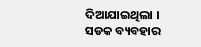ଦିଆଯାଇଥିଲା ।
ସଡକ ବ୍ୟବହାର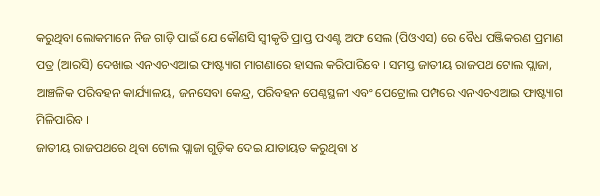କରୁଥିବା ଲୋକମାନେ ନିଜ ଗାଡ଼ି ପାଇଁ ଯେ କୌଣସି ସ୍ୱୀକୃତି ପ୍ରାପ୍ତ ପଏଣ୍ଟ ଅଫ ସେଲ (ପିଓଏସ) ରେ ବୈଧ ପଞ୍ଜିକରଣ ପ୍ରମାଣ ପତ୍ର (ଆରସି) ଦେଖାଇ ଏନଏଚଏଆଇ ଫାଷ୍ଟ୍ୟାଗ ମାଗଣାରେ ହାସଲ କରିପାରିବେ । ସମସ୍ତ ଜାତୀୟ ରାଜପଥ ଟୋଲ ପ୍ଲାଜା, ଆଞ୍ଚଳିକ ପରିବହନ କାର୍ଯ୍ୟାଳୟ, ଜନସେବା କେନ୍ଦ୍ର, ପରିବହନ ପେଣ୍ଠସ୍ଥଳୀ ଏବଂ ପେଟ୍ରୋଲ ପମ୍ପରେ ଏନଏଚଏଆଇ ଫାଷ୍ଟ୍ୟାଗ ମିଳିପାରିବ ।
ଜାତୀୟ ରାଜପଥରେ ଥିବା ଟୋଲ ପ୍ଲାଜା ଗୁଡ଼ିକ ଦେଇ ଯାତାୟତ କରୁଥିବା ୪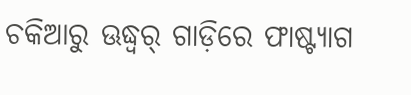ଚକିଆରୁ ଊଦ୍ଧ୍ୱର୍ ଗାଡ଼ିରେ ଫାଷ୍ଟ୍ୟାଗ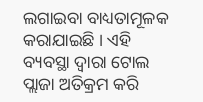ଲଗାଇବା ବାଧ୍ୟତାମୂଳକ କରାଯାଇଛି । ଏହି ବ୍ୟବସ୍ଥା ଦ୍ୱାରା ଟୋଲ ପ୍ଲାଜା ଅତିକ୍ରମ କରି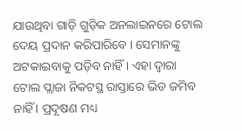ଯାଉଥିବା ଗାଡ଼ି ଗୁଡ଼ିକ ଅନଲାଇନରେ ଟୋଲ ଦେୟ ପ୍ରଦାନ କରିପାରିବେ । ସେମାନଙ୍କୁ ଅଟକାଇବାକୁ ପଡ଼ିବ ନାହିଁ । ଏହା ଦ୍ୱାରା ଟୋଲ ପ୍ଲାଜା ନିକଟସ୍ଥ ରାସ୍ତାରେ ଭିଡ ଜମିବ ନାହିଁ । ପ୍ରଦୂଷଣ ମଧ୍ୟ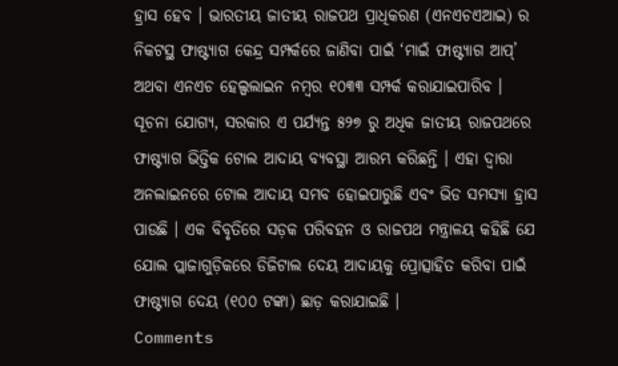ହ୍ରାସ ହେବ । ଭାରତୀୟ ଜାତୀୟ ରାଜପଥ ପ୍ରାଧିକରଣ (ଏନଏଚଏଆଇ) ର ନିକଟସ୍ଥ ଫାଷ୍ଟ୍ୟାଗ କେନ୍ଦ୍ର ସମ୍ପର୍କରେ ଜାଣିବା ପାଇଁ ‘ମାଇଁ ଫାଷ୍ଟ୍ୟାଗ ଆପ୍’ ଅଥବା ଏନଏଚ ହେଲ୍ପଲାଇନ ନମ୍ବର ୧୦୩୩ ସମ୍ପର୍କ କରାଯାଇପାରିବ ।
ସୂଚନା ଯୋଗ୍ୟ, ସରକାର ଏ ପର୍ଯ୍ୟନ୍ତ ୫୨୭ ରୁ ଅଧିକ ଜାତୀୟ ରାଜପଥରେ ଫାଷ୍ଟ୍ୟାଗ ଭିତ୍ତିକ ଟୋଲ ଆଦାୟ ବ୍ୟବସ୍ଥା ଆରମ୍ଭ କରିଛନ୍ତି । ଏହା ଦ୍ୱାରା ଅନଲାଇନରେ ଟୋଲ ଆଦାୟ ସମ୍ଭବ ହୋଇପାରୁଛି ଏବଂ ଭିଡ ସମସ୍ୟା ହ୍ରାସ ପାଉଛି । ଏକ ବିବୃତିରେ ସଡ଼କ ପରିବହନ ଓ ରାଜପଥ ମନ୍ତ୍ରାଳୟ କହିଛି ଯେ ଯୋଲ ପ୍ଲାଜାଗୁଡ଼ିକରେ ଡିଜିଟାଲ ଦେୟ ଆଦାୟକୁ ପ୍ରୋତ୍ସାହିତ କରିବା ପାଇଁ ଫାଷ୍ଟ୍ୟାଗ ଦେୟ (୧୦୦ ଟଙ୍କା) ଛାଡ଼ କରାଯାଇଛି ।
Comments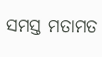ସମସ୍ତ ମତାମତ